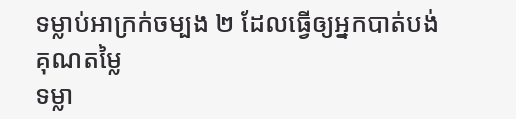ទម្លាប់អាក្រក់ចម្បង ២ ដែលធ្វើឲ្យអ្នកបាត់បង់គុណតម្លៃ
ទម្លា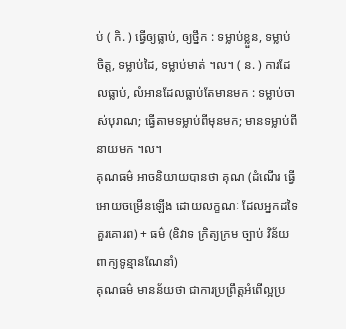ប់ ( កិ. ) ធ្វើឲ្យធ្លាប់, ឲ្យថ្នឹក : ទម្លាប់ខ្លួន, ទម្លាប់ចិត្ត, ទម្លាប់ដៃ, ទម្លាប់មាត់ ។ល។ ( ន. ) ការដែលធ្លាប់, លំអានដែលធ្លាប់តែមានមក : ទម្លាប់ចាស់បុរាណ; ធ្វើតាមទម្លាប់ពីមុនមក; មានទម្លាប់ពីនាយមក ។ល។
គុណធម៌ អាចនិយាយបានថា គុណ (ដំណើរ ធ្វើអោយចម្រើនឡើង ដោយលក្ខណៈ ដែលអ្នកដទៃ គួរគោរព) + ធម៌ (ឧិវាទ ក្រិត្យក្រម ច្បាប់ វិន័យ ពាក្យទូន្មានណែនាំ)
គុណធម៌ មានន័យថា ជាការប្រព្រឹត្តអំពើល្អប្រ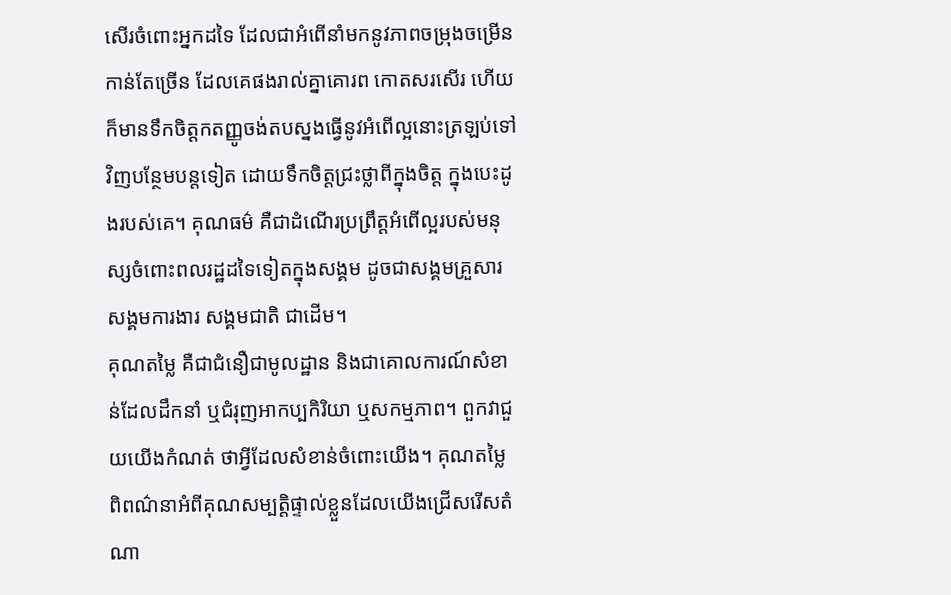សើរចំពោះអ្នកដទៃ ដែលជាអំពើនាំមកនូវភាពចម្រុងចម្រើនកាន់តែច្រើន ដែលគេផងរាល់គ្នាគោរព កោតសរសើរ ហើយក៏មានទឹកចិត្តកតញ្ញូចង់តបស្នងធ្វើនូវអំពើល្អនោះត្រឡប់ទៅវិញបន្ថែមបន្តទៀត ដោយទឹកចិត្តជ្រះថ្លាពីក្នុងចិត្ត ក្នុងបេះដូងរបស់គេ។ គុណធម៌ គឺជាដំណើរប្រព្រឹត្តអំពើល្អរបស់មនុស្សចំពោះពលរដ្ឋដទៃទៀតក្នុងសង្គម ដូចជាសង្គមគ្រួសារ សង្គមការងារ សង្គមជាតិ ជាដើម។
គុណតម្លៃ គឺជាជំនឿជាមូលដ្ឋាន និងជាគោលការណ៍សំខាន់ដែលដឹកនាំ ឬជំរុញអាកប្បកិរិយា ឬសកម្មភាព។ ពួកវាជួយយើងកំណត់ ថាអ្វីដែលសំខាន់ចំពោះយើង។ គុណតម្លៃ ពិពណ៌នាអំពីគុណសម្បត្តិផ្ទាល់ខ្លួនដែលយើងជ្រើសរើសតំណា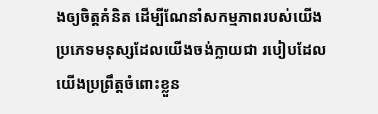ងឲ្យចិត្តគំនិត ដើម្បីណែនាំសកម្មភាពរបស់យើង ប្រភេទមនុស្សដែលយើងចង់ក្លាយជា របៀបដែលយើងប្រព្រឹត្តចំពោះខ្លួន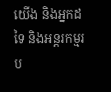យើង និងអ្នកដទៃ និងអន្តរកម្មរប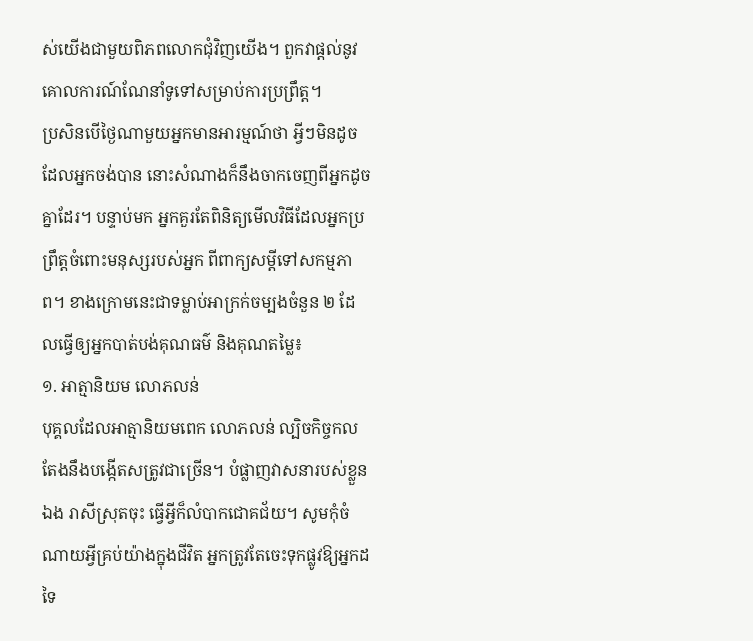ស់យើងជាមួយពិភពលោកជុំវិញយើង។ ពួកវាផ្តល់នូវគោលការណ៍ណែនាំទូទៅសម្រាប់ការប្រព្រឹត្ត។
ប្រសិនបើថ្ងៃណាមួយអ្នកមានអារម្មណ៍ថា អ្វីៗមិនដូចដែលអ្នកចង់បាន នោះសំណាងក៏នឹងចាកចេញពីអ្នកដូចគ្នាដែរ។ បន្ទាប់មក អ្នកគួរតែពិនិត្យមើលវិធីដែលអ្នកប្រព្រឹត្តចំពោះមនុស្សរបស់អ្នក ពីពាក្យសម្ដីទៅសកម្មភាព។ ខាងក្រោមនេះជាទម្លាប់អាក្រក់ចម្បងចំនួន ២ ដែលធ្វើឲ្យអ្នកបាត់បង់គុណធម៌ និងគុណតម្លៃ៖
១. អាត្មានិយម លោភលន់
បុគ្គលដែលអាត្មានិយមពេក លោភលន់ ល្បិចកិច្ចកល តែងនឹងបង្កើតសត្រូវជាច្រើន។ បំផ្លាញវាសនារបស់ខ្លួនឯង រាសីស្រុតចុះ ធ្វើអ្វីក៏លំបាកជោគជ័យ។ សូមកុំចំណាយអ្វីគ្រប់យ៉ាងក្នុងជីវិត អ្នកត្រូវតែចេះទុកផ្លូវឱ្យអ្នកដទៃ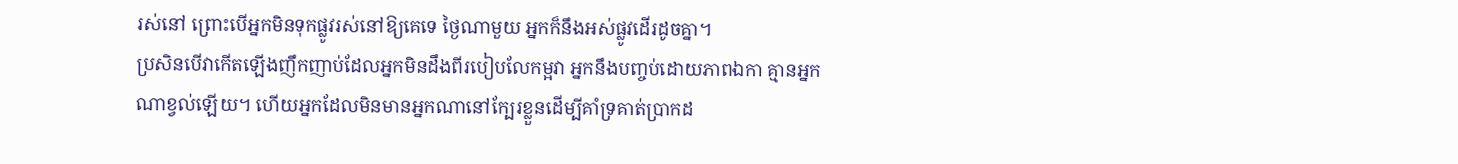រស់នៅ ព្រោះបើអ្នកមិនទុកផ្លូវរស់នៅឱ្យគេទេ ថ្ងៃណាមួយ អ្នកក៏នឹងអស់ផ្លូវដើរដូចគ្នា។
ប្រសិនបើវាកើតឡើងញឹកញាប់ដែលអ្នកមិនដឹងពីរបៀបលែកម្អវា អ្នកនឹងបញ្ចប់ដោយភាពឯកា គ្មានអ្នកណាខ្វល់ឡើយ។ ហើយអ្នកដែលមិនមានអ្នកណានៅក្បែរខ្លួនដើម្បីគាំទ្រគាត់ប្រាកដ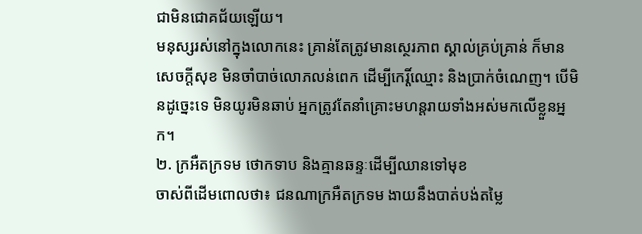ជាមិនជោគជ័យឡើយ។
មនុស្សរស់នៅក្នុងលោកនេះ គ្រាន់តែត្រូវមានស្ថេរភាព ស្គាល់គ្រប់គ្រាន់ ក៏មានសេចក្តីសុខ មិនចាំបាច់លោភលន់ពេក ដើម្បីកេរ្តិ៍ឈ្មោះ និងប្រាក់ចំណេញ។ បើមិនដូច្នេះទេ មិនយូរមិនឆាប់ អ្នកត្រូវតែនាំគ្រោះមហន្តរាយទាំងអស់មកលើខ្លួនអ្នក។
២. ក្រអឺតក្រទម ថោកទាប និងគ្មានឆន្ទៈដើម្បីឈានទៅមុខ
ចាស់ពីដើមពោលថា៖ ជនណាក្រអឺតក្រទម ងាយនឹងបាត់បង់តម្លៃ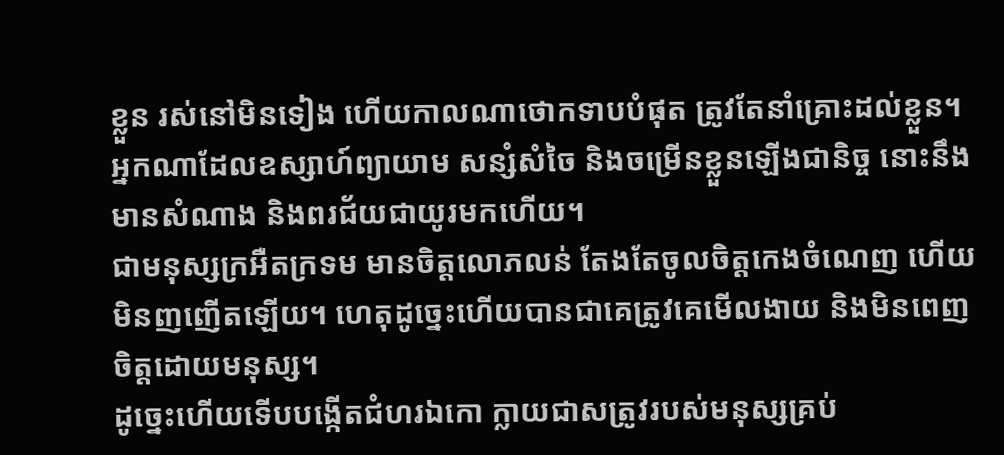ខ្លួន រស់នៅមិនទៀង ហើយកាលណាថោកទាបបំផុត ត្រូវតែនាំគ្រោះដល់ខ្លួន។ អ្នកណាដែលឧស្សាហ៍ព្យាយាម សន្សំសំចៃ និងចម្រើនខ្លួនឡើងជានិច្ច នោះនឹងមានសំណាង និងពរជ័យជាយូរមកហើយ។
ជាមនុស្សក្រអឺតក្រទម មានចិត្តលោភលន់ តែងតែចូលចិត្តកេងចំណេញ ហើយមិនញញើតឡើយ។ ហេតុដូច្នេះហើយបានជាគេត្រូវគេមើលងាយ និងមិនពេញចិត្តដោយមនុស្ស។
ដូច្នេះហើយទើបបង្កើតជំហរឯកោ ក្លាយជាសត្រូវរបស់មនុស្សគ្រប់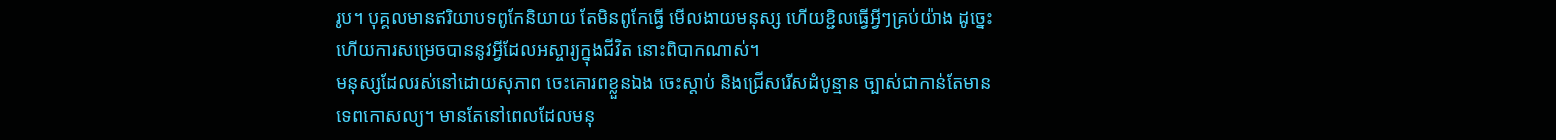រូប។ បុគ្គលមានឥរិយាបទពូកែនិយាយ តែមិនពូកែធ្វើ មើលងាយមនុស្ស ហើយខ្ជិលធ្វើអ្វីៗគ្រប់យ៉ាង ដូច្នេះហើយការសម្រេចបាននូវអ្វីដែលអស្ចារ្យក្នុងជីវិត នោះពិបាកណាស់។
មនុស្សដែលរស់នៅដោយសុភាព ចេះគោរពខ្លួនឯង ចេះស្តាប់ និងជ្រើសរើសដំបូន្មាន ច្បាស់ជាកាន់តែមានទេពកោសល្យ។ មានតែនៅពេលដែលមនុ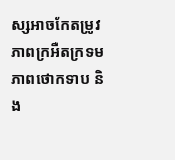ស្សអាចកែតម្រូវភាពក្រអឺតក្រទម ភាពថោកទាប និង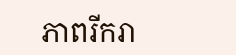ភាពរីករា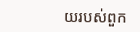យរបស់ពួក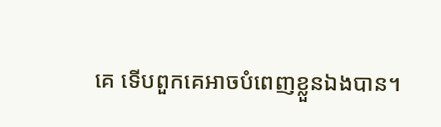គេ ទើបពួកគេអាចបំពេញខ្លួនឯងបាន។